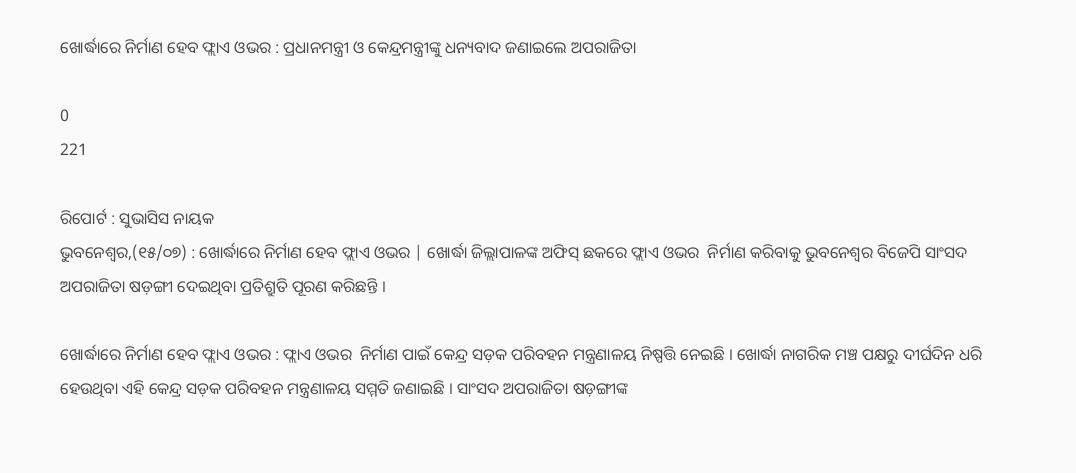ଖୋର୍ଦ୍ଧାରେ ନିର୍ମାଣ ହେବ ଫ୍ଲାଏ ଓଭର : ପ୍ରଧାନମନ୍ତ୍ରୀ ଓ କେନ୍ଦ୍ରମନ୍ତ୍ରୀଙ୍କୁ ଧନ୍ୟବାଦ ଜଣାଇଲେ ଅପରାଜିତା

0
221

ରିପୋର୍ଟ : ସୁଭାସିସ ନାୟକ
ଭୁବନେଶ୍ୱର,(୧୫/୦୭) : ଖୋର୍ଦ୍ଧାରେ ନିର୍ମାଣ ହେବ ଫ୍ଲାଏ ଓଭର | ଖୋର୍ଦ୍ଧା ଜିଲ୍ଲାପାଳଙ୍କ ଅଫିସ୍ ଛକରେ ଫ୍ଲାଏ ଓଭର  ନିର୍ମାଣ କରିବାକୁ ଭୁବନେଶ୍ୱର ବିଜେପି ସାଂସଦ ଅପରାଜିତା ଷଡ଼ଙ୍ଗୀ ଦେଇଥିବା ପ୍ରତିଶ୍ରୁତି ପୂରଣ କରିଛନ୍ତି ।

ଖୋର୍ଦ୍ଧାରେ ନିର୍ମାଣ ହେବ ଫ୍ଲାଏ ଓଭର : ଫ୍ଲାଏ ଓଭର  ନିର୍ମାଣ ପାଇଁ କେନ୍ଦ୍ର ସଡ଼କ ପରିବହନ ମନ୍ତ୍ରଣାଳୟ ନିଷ୍ପତ୍ତି ନେଇଛି । ଖୋର୍ଦ୍ଧା ନାଗରିକ ମଞ୍ଚ ପକ୍ଷରୁ ଦୀର୍ଘଦିନ ଧରି ହେଉଥିବା ଏହି କେନ୍ଦ୍ର ସଡ଼କ ପରିବହନ ମନ୍ତ୍ରଣାଳୟ ସମ୍ମତି ଜଣାଇଛି । ସାଂସଦ ଅପରାଜିତା ଷଡ଼ଙ୍ଗୀଙ୍କ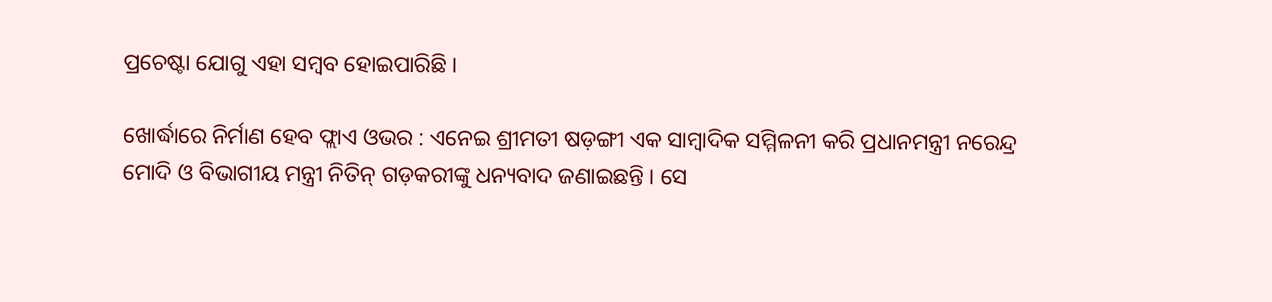ପ୍ରଚେଷ୍ଟା ଯୋଗୁ ଏହା ସମ୍ବବ ହୋଇପାରିଛି ।

ଖୋର୍ଦ୍ଧାରେ ନିର୍ମାଣ ହେବ ଫ୍ଲାଏ ଓଭର : ଏନେଇ ଶ୍ରୀମତୀ ଷଡ଼ଙ୍ଗୀ ଏକ ସାମ୍ବାଦିକ ସମ୍ମିଳନୀ କରି ପ୍ରଧାନମନ୍ତ୍ରୀ ନରେନ୍ଦ୍ର ମୋଦି ଓ ବିଭାଗୀୟ ମନ୍ତ୍ରୀ ନିତିନ୍ ଗଡ଼କରୀଙ୍କୁ ଧନ୍ୟବାଦ ଜଣାଇଛନ୍ତି । ସେ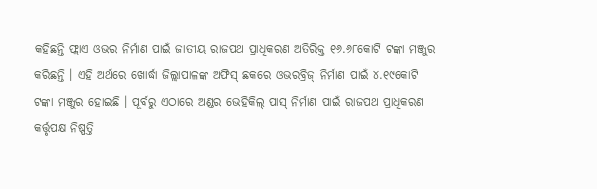କହିଛନ୍ତି ଫ୍ଲାଏ ଓଭର ନିର୍ମାଣ ପାଇଁ ଜାତୀୟ ରାଜପଥ ପ୍ରାଧିକରଣ ଅତିରିକ୍ତ ୧୬.୬୮କୋଟି ଟଙ୍କା ମଞ୍ଜୁର କରିଛନ୍ତି । ଏହି ଅର୍ଥରେ ଖୋର୍ଦ୍ଧା ଜିଲ୍ଲାପାଳଙ୍କ ଅଫିସ୍ ଛକରେ ଓଭରବ୍ରିଜ୍ ନିର୍ମାଣ ପାଇଁ ୪.୧୯କୋଟି ଟଙ୍କା ମଞ୍ଜୁର ହୋଇଛି । ପୂର୍ବରୁ ଏଠାରେ ଅଣ୍ଡର ଭେହିକିଲ୍ ପାସ୍ ନିର୍ମାଣ ପାଇଁ ରାଜପଥ ପ୍ରାଧିକରଣ କର୍ତ୍ତୃପକ୍ଷ ନିଷ୍ପତ୍ତି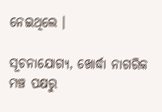ନେଇଥିଲେ ।

ସୂଚନାଯୋଗ୍ୟ, ଖୋର୍ଦ୍ଧା ନାଗରିକ ମଞ୍ଚ ପକ୍ଷରୁ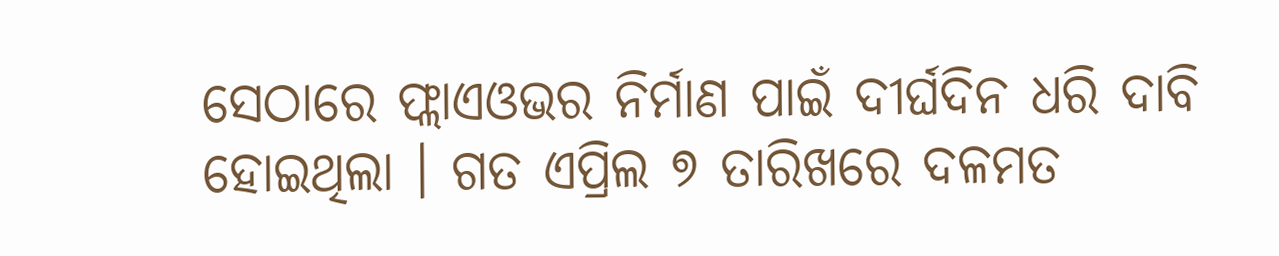ସେଠାରେ ଫ୍ଲାଏଓଭର ନିର୍ମାଣ ପାଇଁ ଦୀର୍ଘଦିନ ଧରି ଦାବି ହୋଇଥିଲା । ଗତ ଏପ୍ରିଲ ୭ ତାରିଖରେ ଦଳମତ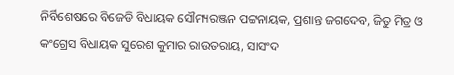ନିର୍ବିଶେଷରେ ବିଜେଡି ବିଧାୟକ ସୌମ୍ୟରଞ୍ଜନ ପଟ୍ଟନାୟକ, ପ୍ରଶାନ୍ତ ଜଗଦେବ, ଜିତୁ ମିତ୍ର ଓ କଂଗ୍ରେସ ବିଧାୟକ ସୁରେଶ କୁମାର ରାଉତରାୟ, ସାସଂଦ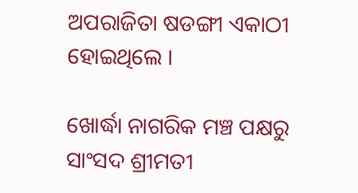ଅପରାଜିତା ଷଡଙ୍ଗୀ ଏକାଠୀ ହୋଇଥିଲେ ।

ଖୋର୍ଦ୍ଧା ନାଗରିକ ମଞ୍ଚ ପକ୍ଷରୁ ସାଂସଦ ଶ୍ରୀମତୀ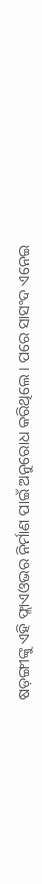ଷଡ଼ଙ୍ଗୀଙ୍କୁ ଏହି ଫ୍ଲାଏଓଭର ନିର୍ମାଣ ପାଇଁ ଅନୁରୋଧ କରିଥିଲେ । ପରେ ସାସଂଦ ଏନେଇ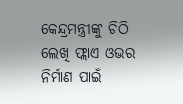କେନ୍ଦ୍ରମନ୍ତ୍ରୀଙ୍କୁ ଚିଠି ଲେଖି ଫ୍ଲାଏ ଓଭର ନିର୍ମାଣ ପାଇଁ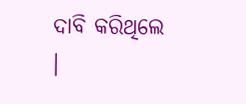ଦାବି କରିଥିଲେ ।